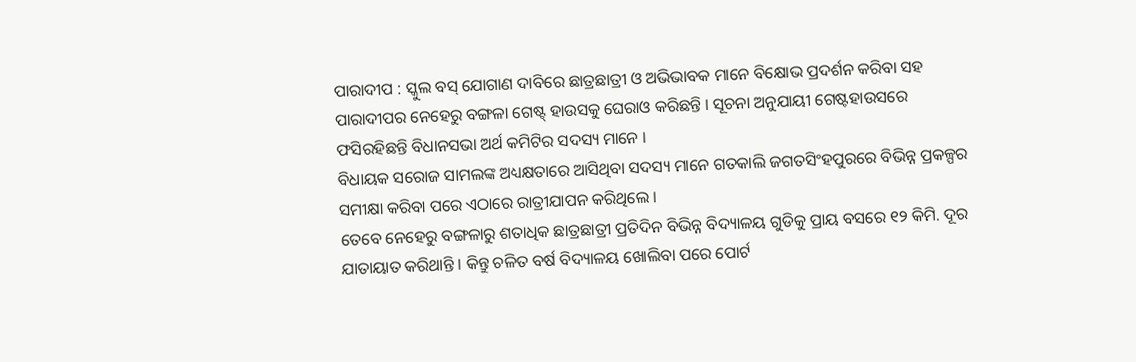ପାରାଦୀପ : ସ୍କୁଲ ବସ୍ ଯୋଗାଣ ଦାବିରେ ଛାତ୍ରଛାତ୍ରୀ ଓ ଅଭିଭାବକ ମାନେ ବିକ୍ଷୋଭ ପ୍ରଦର୍ଶନ କରିବା ସହ ପାରାଦୀପର ନେହେରୁ ବଙ୍ଗଳା ଗେଷ୍ଟ୍ ହାଉସକୁ ଘେରାଓ କରିଛନ୍ତି । ସୂଚନା ଅନୁଯାୟୀ ଗେଷ୍ଟହାଉସରେ ଫସିରହିଛନ୍ତି ବିଧାନସଭା ଅର୍ଥ କମିଟିର ସଦସ୍ୟ ମାନେ ।
ବିଧାୟକ ସରୋଜ ସାମଲଙ୍କ ଅଧ୍ୟକ୍ଷତାରେ ଆସିଥିବା ସଦସ୍ୟ ମାନେ ଗତକାଲି ଜଗତସିଂହପୁରରେ ବିଭିନ୍ନ ପ୍ରକଳ୍ପର ସମୀକ୍ଷା କରିବା ପରେ ଏଠାରେ ରାତ୍ରୀଯାପନ କରିଥିଲେ ।
ତେବେ ନେହେରୁ ବଙ୍ଗଳାରୁ ଶତାଧିକ ଛାତ୍ରଛାତ୍ରୀ ପ୍ରତିଦିନ ବିଭିନ୍ନ ବିଦ୍ୟାଳୟ ଗୁଡିକୁ ପ୍ରାୟ ବସରେ ୧୨ କିମି. ଦୂର ଯାତାୟାତ କରିଥାନ୍ତି । କିନ୍ତୁ ଚଳିତ ବର୍ଷ ବିଦ୍ୟାଳୟ ଖୋଲିବା ପରେ ପୋର୍ଟ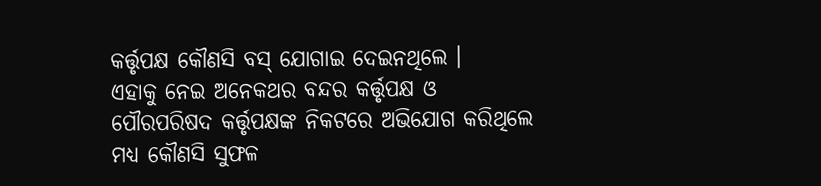କର୍ତ୍ତୃପକ୍ଷ କୌଣସି ବସ୍ ଯୋଗାଇ ଦେଇନଥିଲେ ।
ଏହାକୁ ନେଇ ଅନେକଥର ବନ୍ଦର କର୍ତ୍ତୃପକ୍ଷ ଓ ପୌରପରିଷଦ କର୍ତ୍ତୃପକ୍ଷଙ୍କ ନିକଟରେ ଅଭିଯୋଗ କରିଥିଲେ ମଧ୍ୟ କୌଣସି ସୁଫଳ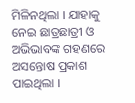ମିଳିନଥିଲା । ଯାହାକୁ ନେଇ ଛାତ୍ରଛାତ୍ରୀ ଓ ଅଭିଭାବଙ୍କ ଗହଣରେ ଅସନ୍ତୋଷ ପ୍ରକାଶ ପାଇଥିଲା ।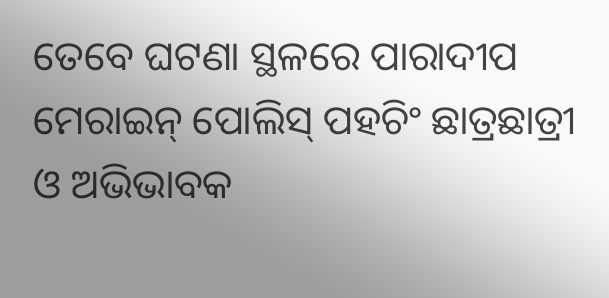ତେବେ ଘଟଣା ସ୍ଥଳରେ ପାରାଦୀପ ମେରାଇନ୍ ପୋଲିସ୍ ପହଚିଂ ଛାତ୍ରଛାତ୍ରୀ ଓ ଅଭିଭାବକ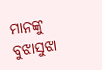ମାନଙ୍କୁ ବୁଝାସୁଝା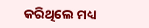କରିଥିଲେ ମଧ୍ୟ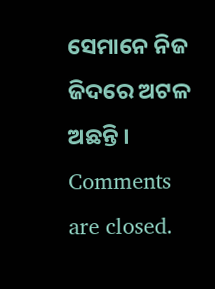ସେମାନେ ନିଜ ଜିଦରେ ଅଟଳ ଅଛନ୍ତି ।
Comments are closed.